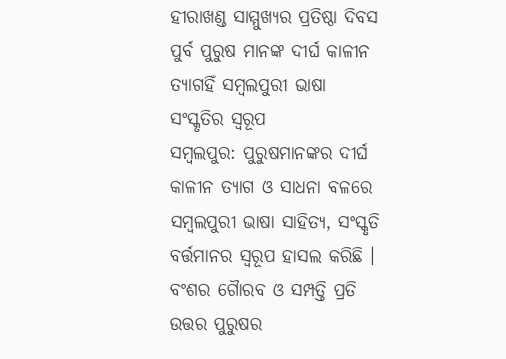ହୀରାଖଣ୍ଡ ସାମ୍ମୁଖ୍ୟର ପ୍ରତିଷ୍ଠା ଦିବସ
ପୁର୍ବ ପୁରୁଷ ମାନଙ୍କ ଦୀର୍ଘ କାଳୀନ ତ୍ୟାଗହିଁ ସମ୍ବଲପୁରୀ ଭାଷା ସଂସ୍କୃତିର ସ୍ୱରୂପ
ସମ୍ବଲପୁର: ପୁରୁଷମାନଙ୍କର ଦୀର୍ଘ କାଳୀନ ତ୍ୟାଗ ଓ ସାଧନା ବଳରେ ସମ୍ବଲପୁରୀ ଭାଷା ସାହିତ୍ୟ, ସଂସ୍କୃତି ବର୍ତ୍ତମାନର ସ୍ବରୂପ ହାସଲ କରିଛି । ବଂଶର ଗୈାରବ ଓ ସମ୍ପତ୍ତି ପ୍ରତି ଉତ୍ତର ପୁରୁଷର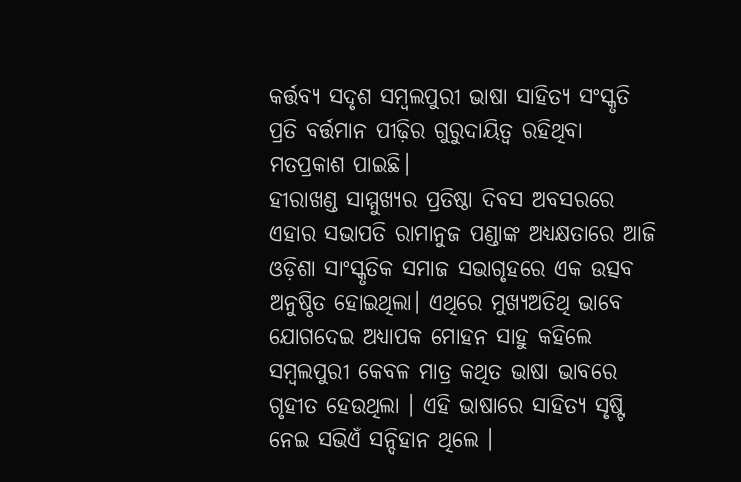କର୍ତ୍ତବ୍ୟ ସଦୃଶ ସମ୍ବଲପୁରୀ ଭାଷା ସାହିତ୍ୟ ସଂସ୍କୃତି ପ୍ରତି ବର୍ତ୍ତମାନ ପୀଢ଼ିର ଗୁରୁଦାୟିତ୍ଵ ରହିଥିବା ମତପ୍ରକାଶ ପାଇଛି।
ହୀରାଖଣ୍ଡ ସାମ୍ମୁଖ୍ୟର ପ୍ରତିଷ୍ଠା ଦିବସ ଅବସରରେ ଏହାର ସଭାପତି ରାମାନୁଜ ପଣ୍ଡାଙ୍କ ଅଧ୍ୟକ୍ଷତାରେ ଆଜି ଓଡ଼ିଶା ସାଂସ୍କୃତିକ ସମାଜ ସଭାଗୃହରେ ଏକ ଉତ୍ସବ ଅନୁଷ୍ଠିତ ହୋଇଥିଲା। ଏଥିରେ ମୁଖ୍ୟଅତିଥି ଭାବେ ଯୋଗଦେଇ ଅଧ୍ୟାପକ ମୋହନ ସାହୁ କହିଲେ ସମ୍ବଲପୁରୀ କେବଳ ମାତ୍ର କଥିତ ଭାଷା ଭାବରେ ଗୃହୀତ ହେଉଥିଲା । ଏହି ଭାଷାରେ ସାହିତ୍ୟ ସୃଷ୍ଟି ନେଇ ସଭିଏଁ ସନ୍ଦିହାନ ଥିଲେ ।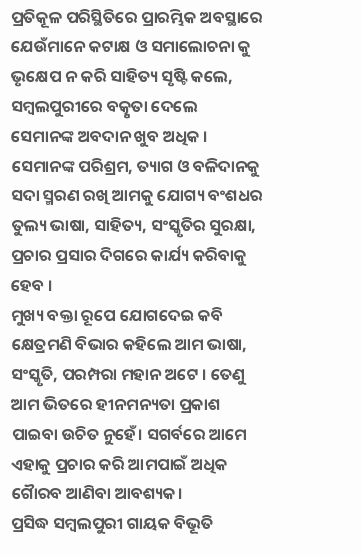ପ୍ରତିକୂଳ ପରିସ୍ଥିତିରେ ପ୍ରାରମ୍ଭିକ ଅବସ୍ଥାରେ ଯେଉଁମାନେ କଟାକ୍ଷ ଓ ସମାଲୋଚନା କୁ ଭୃକ୍ଷେପ ନ କରି ସାହିତ୍ୟ ସୃଷ୍ଟି କଲେ, ସମ୍ବଲପୁରୀରେ ବତ୍କୃତା ଦେଲେ ସେମାନଙ୍କ ଅବଦାନ ଖୁବ ଅଧିକ । ସେମାନଙ୍କ ପରିଶ୍ରମ, ତ୍ୟାଗ ଓ ବଳିଦାନକୁ ସଦା ସ୍ମରଣ ରଖି ଆମକୁ ଯୋଗ୍ୟ ବଂଶଧର ତୁଲ୍ୟ ଭାଷା, ସାହିତ୍ୟ, ସଂସ୍କୃତିର ସୁରକ୍ଷା, ପ୍ରଚାର ପ୍ରସାର ଦିଗରେ କାର୍ଯ୍ୟ କରିବାକୁ ହେବ ।
ମୁଖ୍ୟ ବକ୍ତା ରୂପେ ଯୋଗଦେଇ କବି କ୍ଷେତ୍ରମଣି ବିଭାର କହିଲେ ଆମ ଭାଷା, ସଂସ୍କୃତି, ପରମ୍ପରା ମହାନ ଅଟେ । ତେଣୁ ଆମ ଭିତରେ ହୀନମନ୍ୟତା ପ୍ରକାଶ ପାଇବା ଉଚିତ ନୁହେଁ। ସଗର୍ବରେ ଆମେ ଏହାକୁ ପ୍ରଚାର କରି ଆମପାଇଁ ଅଧିକ ଗୈାରବ ଆଣିବା ଆବଶ୍ୟକ।
ପ୍ରସିଦ୍ଧ ସମ୍ବଲପୁରୀ ଗାୟକ ବିଭୂତି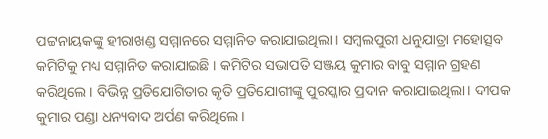ପଟ୍ଟନାୟକଙ୍କୁ ହୀରାଖଣ୍ଡ ସମ୍ମାନରେ ସମ୍ମାନିତ କରାଯାଇଥିଲା। ସମ୍ବଲପୁରୀ ଧନୁଯାତ୍ରା ମହୋତ୍ସବ କମିଟିକୁ ମଧ୍ୟ ସମ୍ମାନିତ କରାଯାଇଛି । କମିଟିର ସଭାପତି ସଞ୍ଜୟ କୁମାର ବାବୁ ସମ୍ମାନ ଗ୍ରହଣ କରିଥିଲେ। ବିଭିନ୍ନ ପ୍ରତିଯୋଗିତାର କୃତି ପ୍ରତିଯୋଗୀଙ୍କୁ ପୁରସ୍କାର ପ୍ରଦାନ କରାଯାଇଥିଲା। ଦୀପକ କୁମାର ପଣ୍ଡା ଧନ୍ୟବାଦ ଅର୍ପଣ କରିଥିଲେ।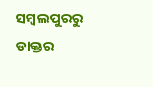ସମ୍ବଲପୁରରୁ ଡାକ୍ତର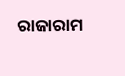ରାଜାରାମ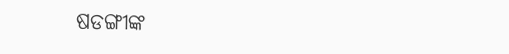ଷଡଙ୍ଗୀଙ୍କ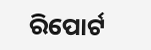ରିପୋର୍ଟ